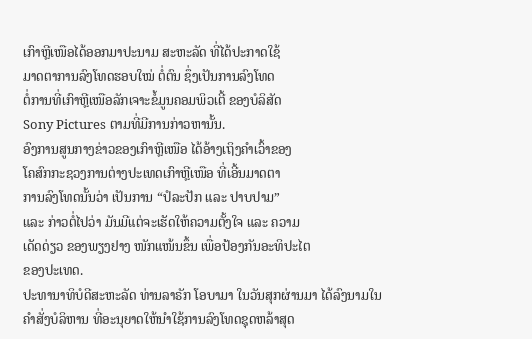ເກົາຫຼີເໜືອໄດ້ອອກມາປະນາມ ສະຫະລັດ ທີ່ໄດ້ປະກາດໃຊ້
ມາດຕາການລົງໂທດຮອບໃໝ່ ຕໍ່ຕົນ ຊຶ່ງເປັນການລົງໂທດ
ຕໍ່ການທີ່ເກົາຫຼີເໜືອລັກເຈາະຂໍ້ມູນຄອມພິວເຕີ້ ຂອງບໍລິສັດ
Sony Pictures ຕາມທີ່ມີການກ່າວຫານັ້ນ.
ອົງການສູນກາງຂ່າວຂອງເກົາຫຼີເໜືອ ໄດ້ອ້າງເຖິງຄຳເວົ້າຂອງ
ໂຄສົກກະຊວງການຕ່າງປະເທດເກົາຫຼີເໜືອ ທີ່ເອີ້ນມາດຕາ
ການລົງໂທດນັ້ນວ່າ ເປັນການ “ປໍລະປັກ ແລະ ປາບປາມ”
ແລະ ກ່າວຕໍ່ໄປວ່າ ມັນມີແຕ່ຈະເຮັດໃຫ້ຄວາມຕັ້ງໃຈ ແລະ ຄວາມ
ເດັດດ່ຽວ ຂອງພຽງຢາງ ໜັກແໜ້ນຂຶ້ນ ເພື່ອປ້ອງກັນອະທິປະໄຕ
ຂອງປະເທດ.
ປະທານາທິບໍດີສະຫະລັດ ທ່ານລາຣັກ ໂອບາມາ ໃນວັນສຸກຜ່ານມາ ໄດ້ລົງນາມໃນ
ຄຳສັ່ງບໍລິຫານ ທີ່ອະນຸຍາດໃຫ້ນຳໃຊ້ການລົງໂທດຊຸດຫລ້າສຸດ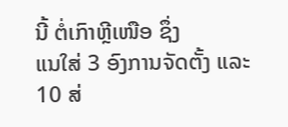ນີ້ ຕໍ່ເກົາຫຼີເໜືອ ຊຶ່ງ
ແນໃສ່ 3 ອົງການຈັດຕັ້ງ ແລະ 10 ສ່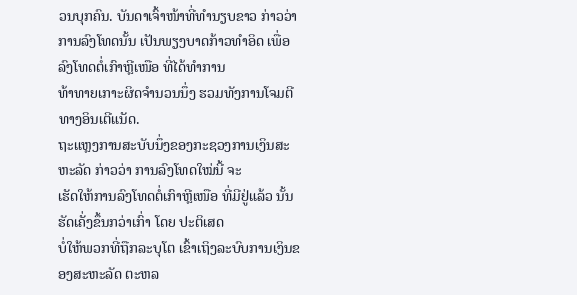ວນບຸກຄົນ. ບັນດາເຈົ້າໜ້າທີ່ທຳນຽບຂາວ ກ່າວວ່າ
ການລົງໂທດນັ້ນ ເປັນພຽງບາດກ້າວທຳອິດ ເພື່ອລົງໂທດຕໍ່ເກົາຫຼີເໜືອ ທີ່ໄດ້ທຳການ
ທ້າທາຍເກາະຜິດຈຳນວນນຶ່ງ ຮວມທັງການໂຈມຕີທາງອິນເຕີແນັດ.
ຖະແຫຼງການສະບັບນຶ່ງຂອງກະຊວງການເງິນສະຫະລັດ ກ່າວວ່າ ການລົງໂທດໃໝ່ນີ້ ຈະ
ເຮັດໃຫ້ການລົງໂທດຕໍ່ເກົາຫຼີເໜືອ ທີ່ມີຢູ່ແລ້ວ ນັ້ນ ຮັດເຄັ່ງຂຶ້ນກວ່າເກົ່າ ໂດຍ ປະຕິເສດ
ບໍ່ໃຫ້ພວກທີ່ຖືກລະບຸໂຕ ເຂົ້າເຖິງລະບົບການເງິນຂອງສະຫະລັດ ຕະຫລ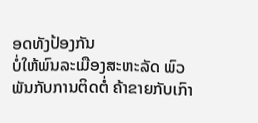ອດທັງປ້ອງກັນ
ບໍ່ໃຫ້ພົນລະເມືອງສະຫະລັດ ພົວພັນກັບການຕິດຕໍ່ ຄ້າຂາຍກັບເກົາ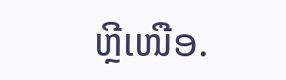ຫຼີເໜືອ.